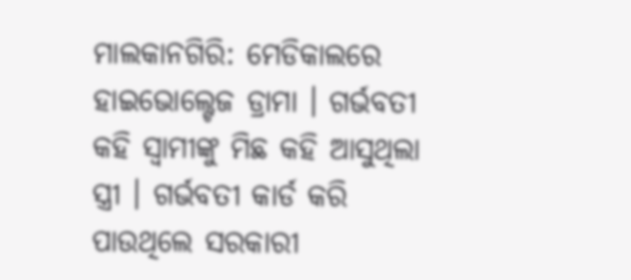ମାଲକାନଗିରି: ମେଡିକାଲରେ ହାଇଭୋଲ୍ଟେଜ ଡ୍ରାମା । ଗର୍ଭବତୀ କହି ସ୍ୱାମୀଙ୍କୁ ମିଛ କହି ଆସୁଥିଲା ସ୍ତ୍ରୀ । ଗର୍ଭବତୀ କାର୍ଡ କରି ପାଉଥିଲେ ସରକାରୀ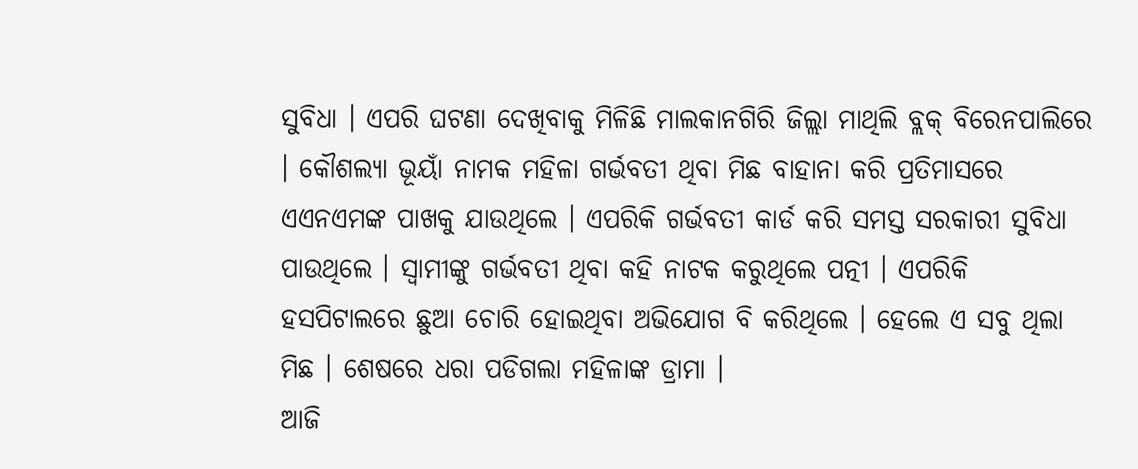ସୁବିଧା । ଏପରି ଘଟଣା ଦେଖିବାକୁ ମିଳିଛି ମାଲକାନଗିରି ଜିଲ୍ଲା ମାଥିଲି ବ୍ଲକ୍ ବିରେନପାଲିରେ । କୌଶଲ୍ୟା ଭୂୟାଁ ନାମକ ମହିଳା ଗର୍ଭବତୀ ଥିବା ମିଛ ବାହାନା କରି ପ୍ରତିମାସରେ ଏଏନଏମଙ୍କ ପାଖକୁ ଯାଉଥିଲେ । ଏପରିକି ଗର୍ଭବତୀ କାର୍ଡ କରି ସମସ୍ତ ସରକାରୀ ସୁବିଧା ପାଉଥିଲେ । ସ୍ୱାମୀଙ୍କୁ ଗର୍ଭବତୀ ଥିବା କହି ନାଟକ କରୁଥିଲେ ପତ୍ନୀ । ଏପରିକି ହସପିଟାଲରେ ଛୁଆ ଚୋରି ହୋଇଥିବା ଅଭିଯୋଗ ବି କରିଥିଲେ । ହେଲେ ଏ ସବୁ ଥିଲା ମିଛ । ଶେଷରେ ଧରା ପଡିଗଲା ମହିଳାଙ୍କ ଡ୍ରାମା ।
ଆଜି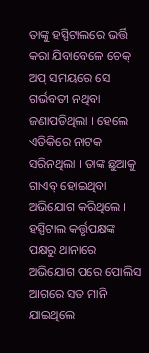ତାଙ୍କୁ ହସ୍ପିଟାଲରେ ଭର୍ତ୍ତି କରା ଯିବାବେଳେ ଚେକ୍ ଅପ୍ ସମୟରେ ସେ ଗର୍ଭବତୀ ନଥିବା ଜଣାପଡିଥିଲା । ହେଲେ ଏତିକିରେ ନାଟକ ସରିନଥିଲା । ତାଙ୍କ ଛୁଆକୁ ଗାଏବ୍ ହୋଇଥିବା ଅଭିଯୋଗ କରିଥିଲେ । ହସ୍ପିଟାଲ କର୍ତ୍ତୃପକ୍ଷଙ୍କ ପକ୍ଷରୁ ଥାନାରେ ଅଭିଯୋଗ ପରେ ପୋଲିସ ଆଗରେ ସତ ମାନି ଯାଇଥିଲେ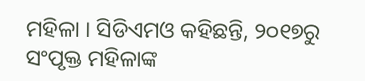ମହିଳା । ସିଡିଏମଓ କହିଛନ୍ତି, ୨୦୧୭ରୁ ସଂପୃକ୍ତ ମହିଳାଙ୍କ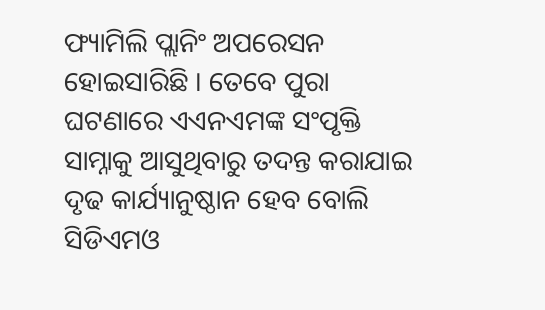ଫ୍ୟାମିଲି ପ୍ଲାନିଂ ଅପରେସନ ହୋଇସାରିଛି । ତେବେ ପୁରା ଘଟଣାରେ ଏଏନଏମଙ୍କ ସଂପୃକ୍ତି ସାମ୍ନାକୁ ଆସୁଥିବାରୁ ତଦନ୍ତ କରାଯାଇ ଦୃଢ କାର୍ଯ୍ୟାନୁଷ୍ଠାନ ହେବ ବୋଲି ସିଡିଏମଓ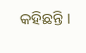କହିଛନ୍ତି ।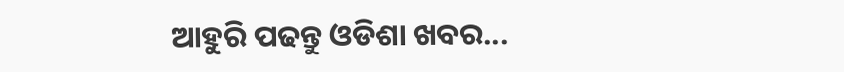ଆହୁରି ପଢନ୍ତୁ ଓଡିଶା ଖବର...